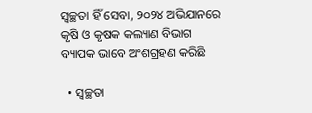ସ୍ୱଚ୍ଛତା ହିଁ ସେବା, ୨୦୨୪ ଅଭିଯାନରେ କୃଷି ଓ କୃଷକ କଲ୍ୟାଣ ବିଭାଗ ବ୍ୟାପକ ଭାବେ ଅଂଶଗ୍ରହଣ କରିଛି

  • ସ୍ୱଚ୍ଛତା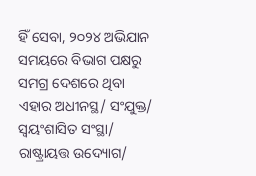ହିଁ ସେବା, ୨୦୨୪ ଅଭିଯାନ ସମୟରେ ବିଭାଗ ପକ୍ଷରୁ ସମଗ୍ର ଦେଶରେ ଥିବା ଏହାର ଅଧୀନସ୍ଥ/ ସଂଯୁକ୍ତ/ ସ୍ୱୟଂଶାସିତ ସଂସ୍ଥା/ ରାଷ୍ଟ୍ରାୟତ୍ତ ଉଦ୍ୟୋଗ/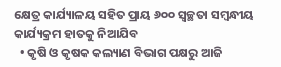କ୍ଷେତ୍ର କାର୍ଯ୍ୟାଳୟ ସହିତ ପ୍ରାୟ ୬୦୦ ସ୍ୱଚ୍ଛତା ସମ୍ବନ୍ଧୀୟ କାର୍ଯ୍ୟକ୍ରମ ହାତକୁ ନିଆଯିବ
  • କୃଷି ଓ କୃଷକ କଲ୍ୟାଣ ବିଭାଗ ପକ୍ଷରୁ ଆଜି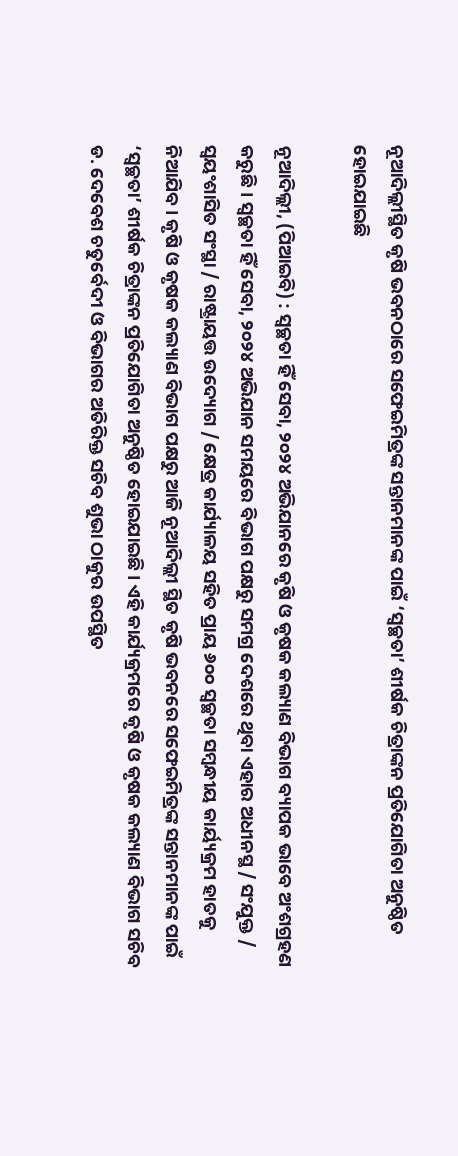ନୂଆଦିଲ୍ଲୀସ୍ଥିତ କୃଷି ଭବନଠାରେ ସଫେଇମିତ୍ରଙ୍କ ସନ୍ତାନମାନଙ୍କ ପାଇଁ ‘ସ୍ୱଚ୍ଛତା’ ଶୀର୍ଷକ ଚିତ୍ରାଙ୍କନ ପ୍ରତିଯୋଗିତା ଅନୁଷ୍ଠିତ ହୋଇଯାଇଛି

ନୂଆଦିଲ୍ଲୀ, (ପିଆଇବି) : ସ୍ୱଚ୍ଛତା ହିଁ ସେବା, ୨୦୨୪ ଅଭିଯାନରେ କୃଷି ଓ କୃଷକ କଲ୍ୟାଣ ବିଭାଗ ବ୍ୟାପକ ଭାବେ ଅଂଶଗ୍ରହଣ କରୁଛି । ସ୍ୱଚ୍ଛତା ହିଁ ସେବା, ୨୦୨୪ ଅଭିଯାନ ସମୟରେ ବିଭାଗ ପକ୍ଷରୁ ସମଗ୍ର ଦେଶରେ ଥିବା ଏହାର ଅଧୀନସ୍ଥ / ସଂଯୁକ୍ତ / ସ୍ୱୟଂଶାସିତ ସଂସ୍ଥା / ରାଷ୍ଟ୍ରାୟତ୍ତ ଉଦ୍ୟୋଗ / କ୍ଷେତ୍ର କାର୍ଯ୍ୟାଳୟ ସହିତ ପ୍ରାୟ ୬୦୦ ସ୍ୱଚ୍ଛତା ସମ୍ବନ୍ଧୀୟ କାର୍ୟ୍ୟକ୍ରମ ହାତକୁ ନିଆଯିବ । କୃଷି ଓ କୃଷକ କଲ୍ୟାଣ ବିଭାଗ ପକ୍ଷରୁ ଆଜି ନୂଆଦିଲ୍ଲୀ ସ୍ଥିତ କୃଷି ଭବନରେ ସଫେଇମିତ୍ରଙ୍କ ସନ୍ତାନମାନଙ୍କ ପାଇଁ ‘ସ୍ୱଚ୍ଛତା’ ଶୀର୍ଷକ ଚିତ୍ରାଙ୍କନ ପ୍ରତିଯୋଗିତା ଅନୁଷ୍ଠିତ ହୋଇଯାଇଛି । ଏହି କାର୍ଯ୍ୟକ୍ରମରେ କୃଷି ଓ କୃଷକ କଲ୍ୟାଣ ବିଭାଗ ସଚିବ ଡ. ଦେବେଶ ଚତୁର୍ବେଦୀ ଓ ବିଭାଗର ଅତିରିକ୍ତ ସଚିବ ଶୁଭା ଠାକୁର ଉପସ୍ଥିତ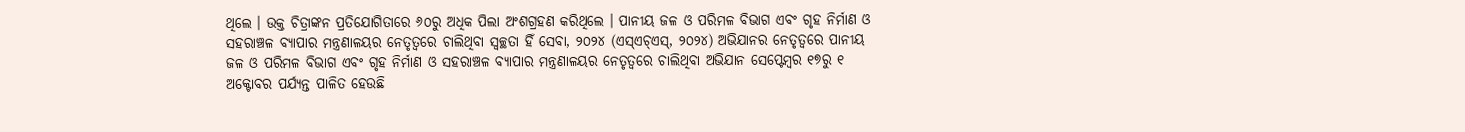ଥିଲେ । ଉକ୍ତ ଚିତ୍ରାଙ୍କନ ପ୍ରତିଯୋଗିତାରେ ୬୦ରୁ ଅଧିକ ପିଲା ଅଂଶଗ୍ରହଣ କରିଥିଲେ । ପାନୀୟ ଜଳ ଓ ପରିମଳ ବିଭାଗ ଏବଂ ଗୃହ ନିର୍ମାଣ ଓ ସହରାଞ୍ଚଳ ବ୍ୟାପାର ମନ୍ତ୍ରଣାଳୟର ନେତୃତ୍ୱରେ ଚାଲିଥିବା ସ୍ୱଚ୍ଛତା ହିଁ ସେବା, ୨୦୨୪ (ଏସ୍‌ଏଚ୍‌ଏସ୍‌, ୨୦୨୪) ଅଭିଯାନର ନେତୃତ୍ୱରେ ପାନୀୟ ଜଳ ଓ ପରିମଳ ବିଭାଗ ଏବଂ ଗୃହ ନିର୍ମାଣ ଓ ସହରାଞ୍ଚଳ ବ୍ୟାପାର ମନ୍ତ୍ରଣାଳୟର ନେତୃତ୍ୱରେ ଚାଲିଥିବା ଅଭିଯାନ ସେପ୍ଟେମ୍ବର ୧୭ରୁ ୧ ଅକ୍ଟୋବର ପର୍ଯ୍ୟନ୍ତ ପାଳିତ ହେଉଛି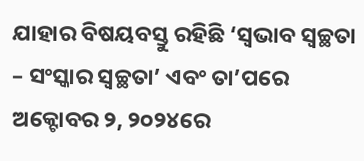ଯାହାର ବିଷୟବସ୍ତୁ ରହିଛି ‘ସ୍ୱଭାବ ସ୍ୱଚ୍ଛତା – ସଂସ୍କାର ସ୍ୱଚ୍ଛତା’ ଏବଂ ତା’ପରେ ଅକ୍ଟୋବର ୨, ୨୦୨୪ରେ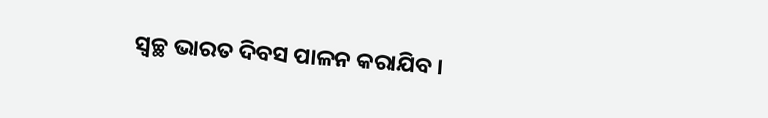ସ୍ୱଚ୍ଛ ଭାରତ ଦିବସ ପାଳନ କରାଯିବ ।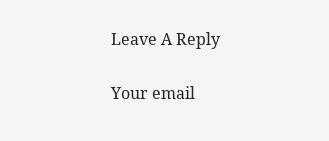Leave A Reply

Your email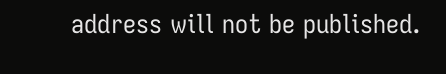address will not be published.